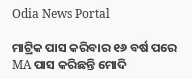Odia News Portal

ମାଟ୍ରିକ ପାସ କରିବାର ୧୬ ବର୍ଷ ପରେ MA ପାସ କରିଛନ୍ତି ମୋଦି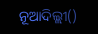ନୂଆଦିଲ୍ଲୀ()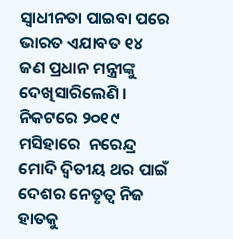ସ୍ୱାଧୀନତା ପାଇବା ପରେ ଭାରତ ଏଯାବତ ୧୪ ଜଣ ପ୍ରଧାନ ମନ୍ତ୍ରୀଙ୍କୁ ଦେଖିସାରିଲେଣି । ନିକଟରେ ୨୦୧୯ ମସିହାରେ  ନରେନ୍ଦ୍ର ମୋଦି ଦ୍ଵିତୀୟ ଥର ପାଇଁ ଦେଶର ନେତୃତ୍ୱ ନିଜ ହାତକୁ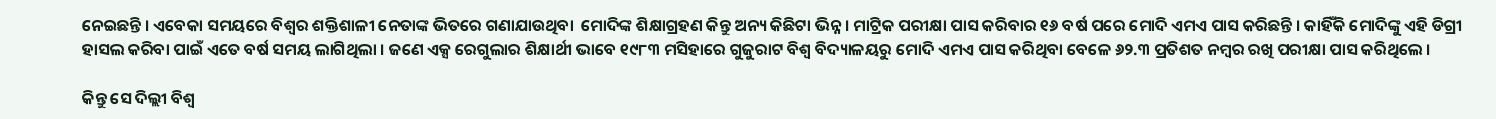ନେଇଛନ୍ତି । ଏବେକା ସମୟରେ ବିଶ୍ୱର ଶକ୍ତିଶାଳୀ ନେତାଙ୍କ ଭିତରେ ଗଣାଯାଉଥିବା  ମୋଦିଙ୍କ ଶିକ୍ଷାଗ୍ରହଣ କିନ୍ତୁ ଅନ୍ୟ କିଛିଟା ଭିନ୍ନ । ମାଟ୍ରିକ ପରୀକ୍ଷା ପାସ କରିବାର ୧୬ ବର୍ଷ ପରେ ମୋଦି ଏମଏ ପାସ କରିଛନ୍ତି । କାହିଁକି ମୋଦିଙ୍କୁ ଏହି ଡିଗ୍ରୀ ହାସଲ କରିବା ପାଇଁ ଏତେ ବର୍ଷ ସମୟ ଲାଗିଥିଲା । ଜଣେ ଏକ୍ସ ରେଗୁଲାର ଶିକ୍ଷାର୍ଥୀ ଭାବେ ୧୯୮୩ ମସିହାରେ ଗୁଜୁରାଟ ବିଶ୍ୱ ବିଦ୍ୟାଳୟରୁ ମୋଦି ଏମଏ ପାସ କରିଥିବା ବେଳେ ୬୨.୩ ପ୍ରତିଶତ ନମ୍ବର ରଖି ପରୀକ୍ଷା ପାସ କରିଥିଲେ ।

କିନ୍ତୁ ସେ ଦିଲ୍ଲୀ ବିଶ୍ୱ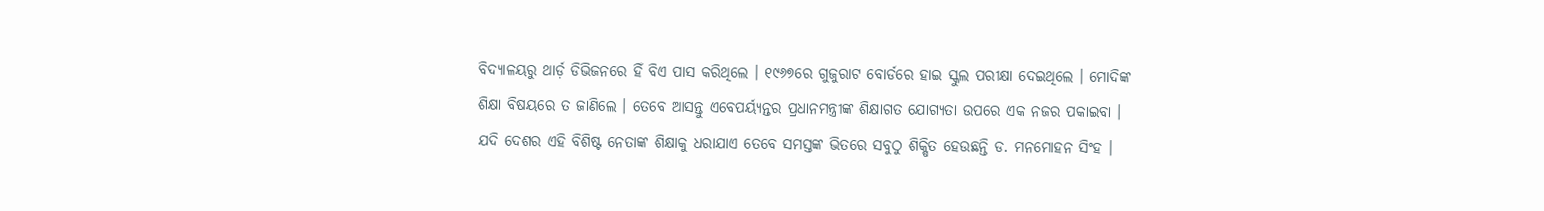ବିଦ୍ୟାଳୟରୁ ଥାର୍ଡ଼ ଡିଭିଜନରେ ହିଁ ବିଏ ପାସ କରିଥିଲେ । ୧୯୬୭ରେ ଗୁଜୁରାଟ ବୋର୍ଡରେ ହାଇ ସ୍କୁଲ ପରୀକ୍ଷା ଦେଇଥିଲେ । ମୋଦିଙ୍କ ଶିକ୍ଷା ବିଷୟରେ ତ ଜାଣିଲେ । ତେବେ ଆସନ୍ତୁ ଏବେପର୍ୟ୍ୟନ୍ତର ପ୍ରଧାନମନ୍ତ୍ରୀଙ୍କ ଶିକ୍ଷାଗତ ଯୋଗ୍ୟତା ଉପରେ ଏକ ନଜର ପକାଇବା । ଯଦି ଦେଶର ଏହି ବିଶିଷ୍ଟ ନେତାଙ୍କ ଶିକ୍ଷାକୁ ଧରାଯାଏ ତେବେ ସମସ୍ତଙ୍କ ଭିତରେ ସବୁଠୁ ଶିକ୍ଷିତ ହେଉଛନ୍ତି ଡ. ମନମୋହନ ସିଂହ ।